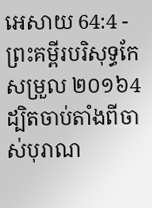អេសាយ 64:4 - ព្រះគម្ពីរបរិសុទ្ធកែសម្រួល ២០១៦4 ដ្បិតចាប់តាំងពីចាស់បុរាណ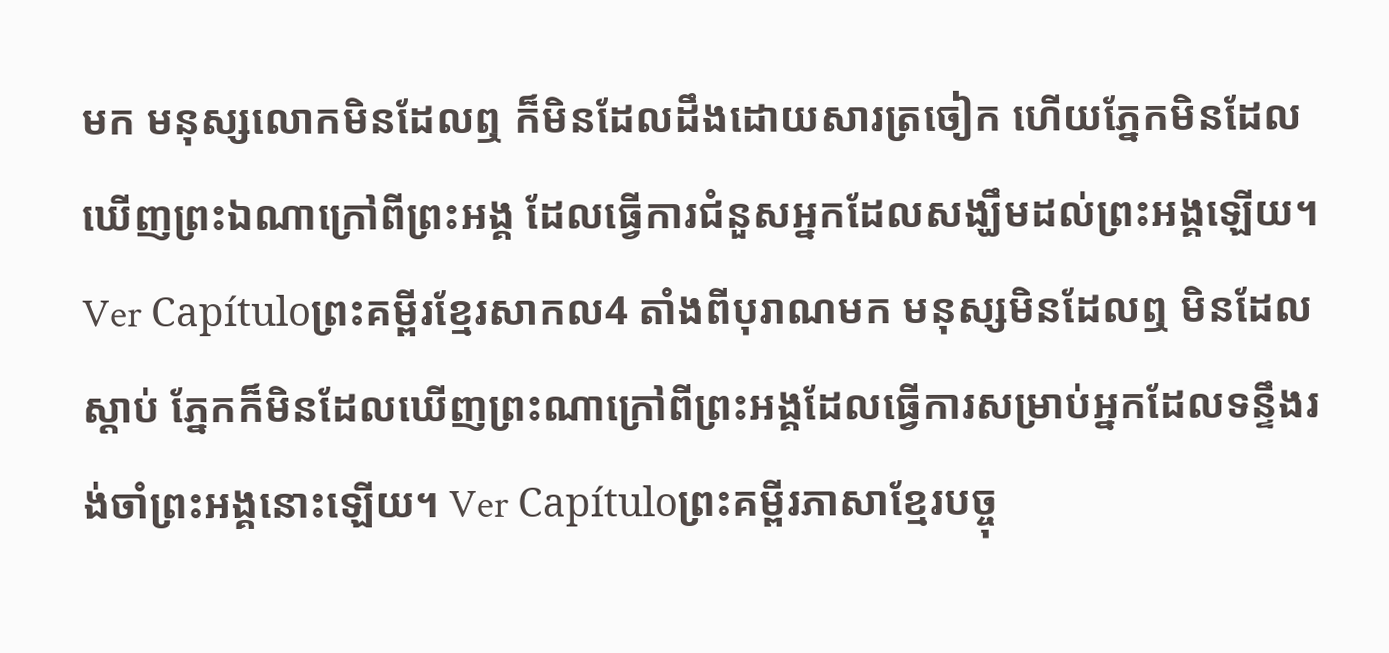មក មនុស្សលោកមិនដែលឮ ក៏មិនដែលដឹងដោយសារត្រចៀក ហើយភ្នែកមិនដែលឃើញព្រះឯណាក្រៅពីព្រះអង្គ ដែលធ្វើការជំនួសអ្នកដែលសង្ឃឹមដល់ព្រះអង្គឡើយ។ Ver Capítuloព្រះគម្ពីរខ្មែរសាកល4 តាំងពីបុរាណមក មនុស្សមិនដែលឮ មិនដែលស្ដាប់ ភ្នែកក៏មិនដែលឃើញព្រះណាក្រៅពីព្រះអង្គដែលធ្វើការសម្រាប់អ្នកដែលទន្ទឹងរង់ចាំព្រះអង្គនោះឡើយ។ Ver Capítuloព្រះគម្ពីរភាសាខ្មែរបច្ចុ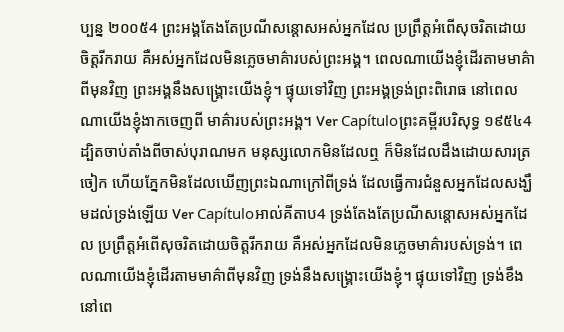ប្បន្ន ២០០៥4 ព្រះអង្គតែងតែប្រណីសន្ដោសអស់អ្នកដែល ប្រព្រឹត្តអំពើសុចរិតដោយចិត្តរីករាយ គឺអស់អ្នកដែលមិនភ្លេចមាគ៌ារបស់ព្រះអង្គ។ ពេលណាយើងខ្ញុំដើរតាមមាគ៌ាពីមុនវិញ ព្រះអង្គនឹងសង្គ្រោះយើងខ្ញុំ។ ផ្ទុយទៅវិញ ព្រះអង្គទ្រង់ព្រះពិរោធ នៅពេលណាយើងខ្ញុំងាកចេញពី មាគ៌ារបស់ព្រះអង្គ។ Ver Capítuloព្រះគម្ពីរបរិសុទ្ធ ១៩៥៤4 ដ្បិតចាប់តាំងពីចាស់បុរាណមក មនុស្សលោកមិនដែលឮ ក៏មិនដែលដឹងដោយសារត្រចៀក ហើយភ្នែកមិនដែលឃើញព្រះឯណាក្រៅពីទ្រង់ ដែលធ្វើការជំនួសអ្នកដែលសង្ឃឹមដល់ទ្រង់ឡើយ Ver Capítuloអាល់គីតាប4 ទ្រង់តែងតែប្រណីសន្ដោសអស់អ្នកដែល ប្រព្រឹត្តអំពើសុចរិតដោយចិត្តរីករាយ គឺអស់អ្នកដែលមិនភ្លេចមាគ៌ារបស់ទ្រង់។ ពេលណាយើងខ្ញុំដើរតាមមាគ៌ាពីមុនវិញ ទ្រង់នឹងសង្គ្រោះយើងខ្ញុំ។ ផ្ទុយទៅវិញ ទ្រង់ខឹង នៅពេ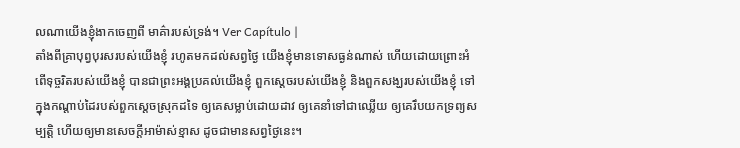លណាយើងខ្ញុំងាកចេញពី មាគ៌ារបស់ទ្រង់។ Ver Capítulo |
តាំងពីគ្រាបុព្វបុរសរបស់យើងខ្ញុំ រហូតមកដល់សព្វថ្ងៃ យើងខ្ញុំមានទោសធ្ងន់ណាស់ ហើយដោយព្រោះអំពើទុច្ចរិតរបស់យើងខ្ញុំ បានជាព្រះអង្គប្រគល់យើងខ្ញុំ ពួកស្តេចរបស់យើងខ្ញុំ និងពួកសង្ឃរបស់យើងខ្ញុំ ទៅក្នុងកណ្ដាប់ដៃរបស់ពួកស្តេចស្រុកដទៃ ឲ្យគេសម្លាប់ដោយដាវ ឲ្យគេនាំទៅជាឈ្លើយ ឲ្យគេរឹបយកទ្រព្យសម្បត្តិ ហើយឲ្យមានសេចក្ដីអាម៉ាស់ខ្មាស ដូចជាមានសព្វថ្ងៃនេះ។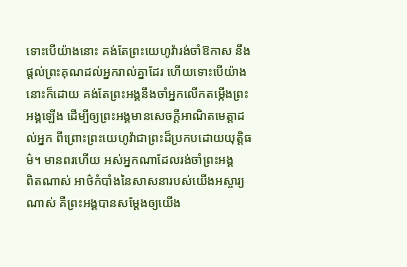ទោះបើយ៉ាងនោះ គង់តែព្រះយេហូវ៉ារង់ចាំឱកាស នឹងផ្តល់ព្រះគុណដល់អ្នករាល់គ្នាដែរ ហើយទោះបើយ៉ាងនោះក៏ដោយ គង់តែព្រះអង្គនឹងចាំអ្នកលើកតម្កើងព្រះអង្គឡើង ដើម្បីឲ្យព្រះអង្គមានសេចក្ដីអាណិតមេត្តាដល់អ្នក ពីព្រោះព្រះយេហូវ៉ាជាព្រះដ៏ប្រកបដោយយុត្តិធម៌។ មានពរហើយ អស់អ្នកណាដែលរង់ចាំព្រះអង្គ
ពិតណាស់ អាថ៌កំបាំងនៃសាសនារបស់យើងអស្ចារ្យណាស់ គឺព្រះអង្គបានសម្ដែងឲ្យយើង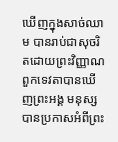ឃើញក្នុងសាច់ឈាម បានរាប់ជាសុចរិតដោយព្រះវិញ្ញាណ ពួកទេវតាបានឃើញព្រះអង្គ មនុស្សបានប្រកាសអំពីព្រះ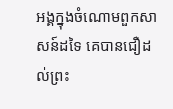អង្គក្នុងចំណោមពួកសាសន៍ដទៃ គេបានជឿដល់ព្រះ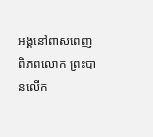អង្គនៅពាសពេញពិភពលោក ព្រះបានលើក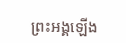ព្រះអង្គឡើង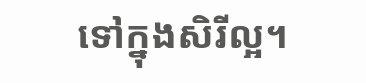ទៅក្នុងសិរីល្អ។